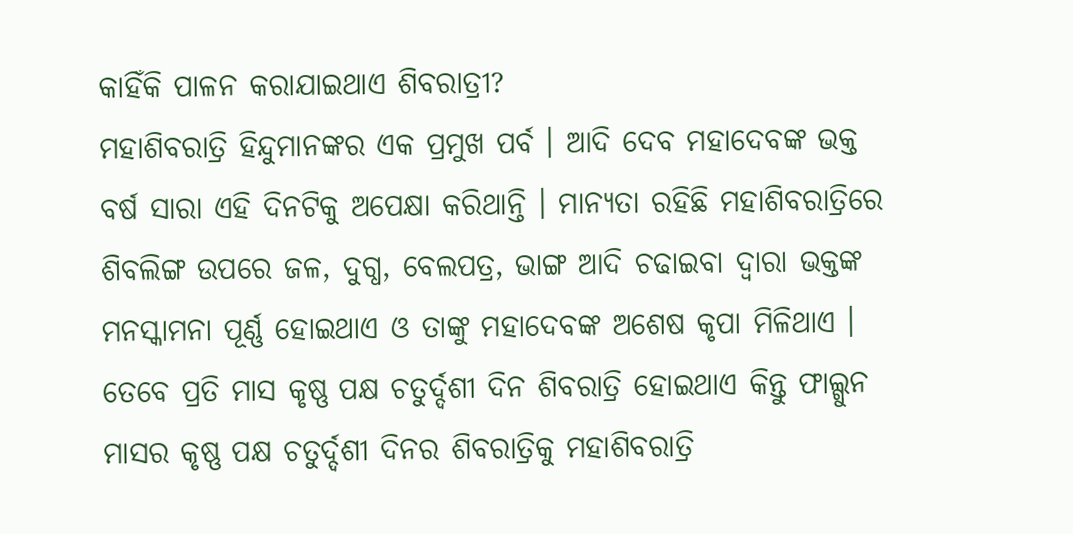କାହିଁକି ପାଳନ କରାଯାଇଥାଏ ଶିବରାତ୍ରୀ?
ମହାଶିବରାତ୍ରି ହିନ୍ଦୁମାନଙ୍କର ଏକ ପ୍ରମୁଖ ପର୍ବ । ଆଦି ଦେବ ମହାଦେବଙ୍କ ଭକ୍ତ ବର୍ଷ ସାରା ଏହି ଦିନଟିକୁ ଅପେକ୍ଷା କରିଥାନ୍ତି । ମାନ୍ୟତା ରହିଛି ମହାଶିବରାତ୍ରିରେ ଶିବଲିଙ୍ଗ ଉପରେ ଜଳ, ଦୁଗ୍ଧ, ବେଲପତ୍ର, ଭାଙ୍ଗ ଆଦି ଚଢାଇବା ଦ୍ୱାରା ଭକ୍ତଙ୍କ ମନସ୍କାମନା ପୂର୍ଣ୍ଣ ହୋଇଥାଏ ଓ ତାଙ୍କୁ ମହାଦେବଙ୍କ ଅଶେଷ କୃପା ମିଳିଥାଏ । ତେବେ ପ୍ରତି ମାସ କୃଷ୍ଣ ପକ୍ଷ ଚତୁର୍ଦ୍ଦଶୀ ଦିନ ଶିବରାତ୍ରି ହୋଇଥାଏ କିନ୍ତୁ ଫାଲ୍ଗୁନ ମାସର କୃଷ୍ଣ ପକ୍ଷ ଚତୁର୍ଦ୍ଦଶୀ ଦିନର ଶିବରାତ୍ରିକୁ ମହାଶିବରାତ୍ରି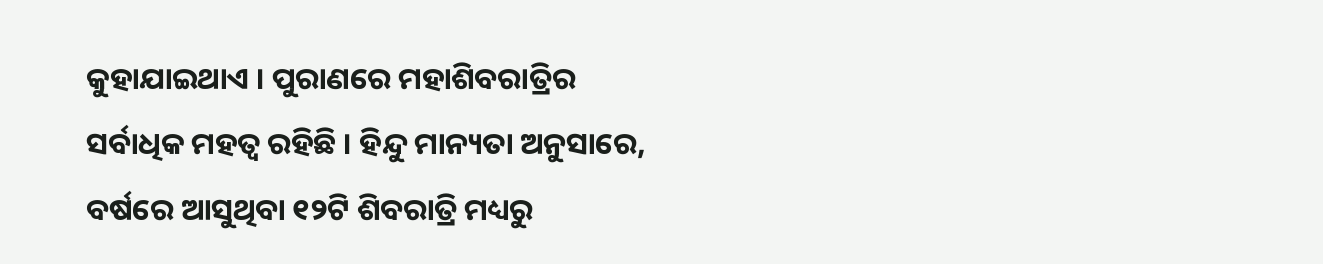କୁହାଯାଇଥାଏ । ପୁରାଣରେ ମହାଶିବରାତ୍ରିର ସର୍ବାଧିକ ମହତ୍ୱ ରହିଛି । ହିନ୍ଦୁ ମାନ୍ୟତା ଅନୁସାରେ, ବର୍ଷରେ ଆସୁଥିବା ୧୨ଟି ଶିବରାତ୍ରି ମଧ୍ୟରୁ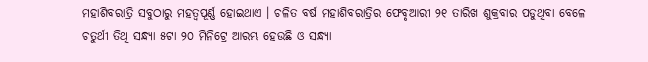ମହାଶିବରାତ୍ରି ସବୁଠାରୁ ମହତ୍ୱପୂର୍ଣ୍ଣ ହୋଇଥାଏ । ଚଳିତ ବର୍ଷ ମହାଶିବରାତ୍ରିର ଫେବୃଆରୀ ୨୧ ତାରିଖ ଶୁକ୍ରବାର ପଡୁଥିବା ବେଳେ ଚତୁର୍ଥୀ ତିଥି ସନ୍ଧ୍ୟା ୫ଟା ୨୦ ମିନିଟ୍ରେ ଆରମ୍ଭ ହେଉଛି ଓ ସନ୍ଧ୍ୟା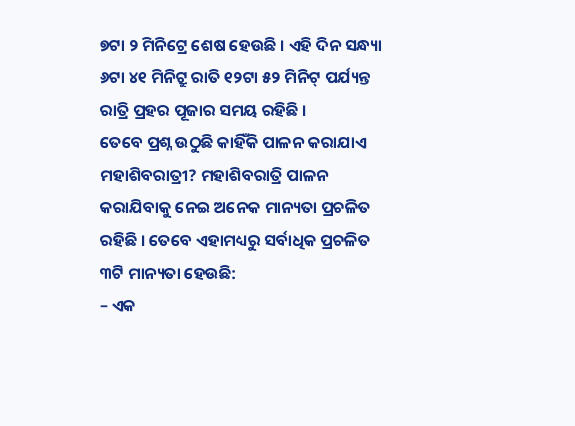୭ଟା ୨ ମିନିଟ୍ରେ ଶେଷ ହେଉଛି । ଏହି ଦିନ ସନ୍ଧ୍ୟା ୬ଟା ୪୧ ମିନିଟ୍ରୁ ରାତି ୧୨ଟା ୫୨ ମିନିଟ୍ ପର୍ଯ୍ୟନ୍ତ ରାତ୍ରି ପ୍ରହର ପୂଜାର ସମୟ ରହିଛି ।
ତେବେ ପ୍ରଶ୍ନ ଉଠୁଛି କାହିଁକି ପାଳନ କରାଯାଏ ମହାଶିବରାତ୍ରୀ? ମହାଶିବରାତ୍ରି ପାଳନ କରାଯିବାକୁ ନେଇ ଅନେକ ମାନ୍ୟତା ପ୍ରଚଳିତ ରହିଛି । ତେବେ ଏହାମଧ୍ୟରୁ ସର୍ବାଧିକ ପ୍ରଚଳିତ ୩ଟି ମାନ୍ୟତା ହେଉଛି:
– ଏକ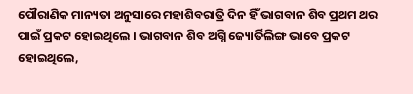ପୌରାଣିକ ମାନ୍ୟତା ଅନୁସାରେ ମହାଶିବରାତ୍ରି ଦିନ ହିଁ ଭାଗବାନ ଶିବ ପ୍ରଥମ ଥର ପାଇଁ ପ୍ରକଟ ହୋଇଥିଲେ । ଭାଗବାନ ଶିବ ଅଗ୍ନି ଜ୍ୟୋର୍ତିଲିଙ୍ଗ ଭାବେ ପ୍ରକଟ ହୋଇଥିଲେ,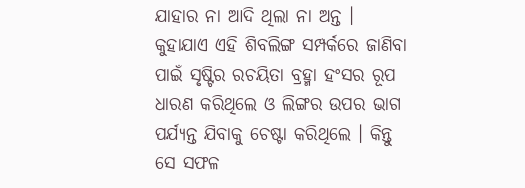ଯାହାର ନା ଆଦି ଥିଲା ନା ଅନ୍ତ । କୁହାଯାଏ ଏହି ଶିବଲିଙ୍ଗ ସମ୍ପର୍କରେ ଜାଣିବା ପାଇଁ ସୃଷ୍ଟିର ରଚୟିତା ବ୍ରହ୍ମା ହଂସର ରୂପ ଧାରଣ କରିଥିଲେ ଓ ଲିଙ୍ଗର ଉପର ଭାଗ ପର୍ଯ୍ୟନ୍ତ ଯିବାକୁ ଚେଷ୍ଟା କରିଥିଲେ । କିନ୍ତୁ ସେ ସଫଳ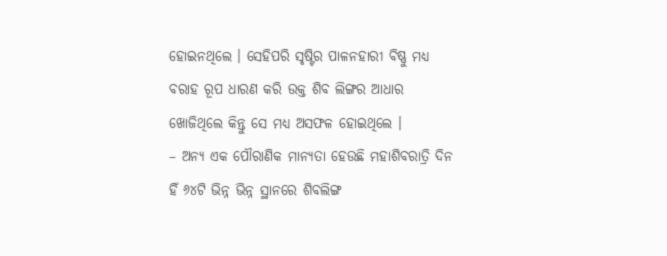ହୋଇନଥିଲେ । ସେହିପରି ସୃଷ୍ଟିର ପାଳନହାରୀ ବିଷ୍ଣୁ ମଧ୍ୟ ବରାହ ରୂପ ଧାରଣ କରି ଉକ୍ତ ଶିବ ଲିଙ୍ଗର ଆଧାର ଖୋଜିଥିଲେ କିନ୍ତୁ ସେ ମଧ୍ୟ ଅସଫଳ ହୋଇଥିଲେ ।
– ଅନ୍ୟ ଏକ ପୌରାଣିକ ମାନ୍ୟତା ହେଉଛି ମହାଶିବରାତ୍ରି ଦିନ ହିଁ ୬୪ଟି ଭିନ୍ନ ଭିନ୍ନ ସ୍ଥାନରେ ଶିବଲିଙ୍ଗ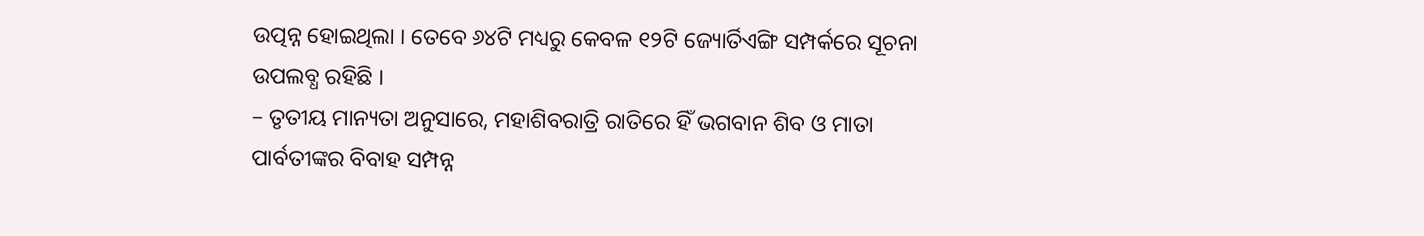ଉତ୍ପନ୍ନ ହୋଇଥିଲା । ତେବେ ୬୪ଟି ମଧ୍ୟରୁ କେବଳ ୧୨ଟି ଜ୍ୟୋର୍ତିଏିଙ୍ଗ ସମ୍ପର୍କରେ ସୂଚନା ଉପଲବ୍ଧ ରହିଛି ।
– ତୃତୀୟ ମାନ୍ୟତା ଅନୁସାରେ, ମହାଶିବରାତ୍ରି ରାତିରେ ହିଁ ଭଗବାନ ଶିବ ଓ ମାତା ପାର୍ବତୀଙ୍କର ବିବାହ ସମ୍ପନ୍ନ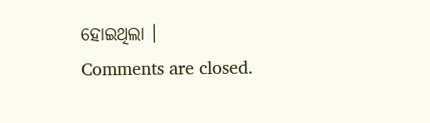ହୋଇଥିଲା ।
Comments are closed.